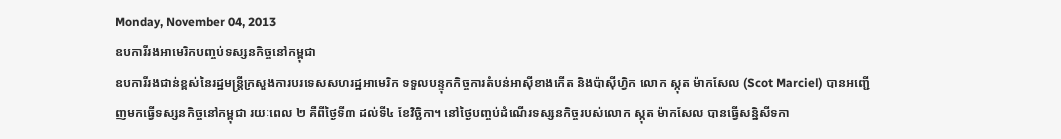Monday, November 04, 2013
ឧបការីរងអាមេរិកបញ្ចប់ទស្សនកិច្ចនៅកម្ពុជា
ឧបការីរងជាន់ខ្ពស់នៃរដ្ឋមន្ត្រីក្រសួងការបរទេសសហរដ្ឋអាមេរិក ទទួលបន្ទុកកិច្ចការតំបន់អាស៊ីខាងកើត និងប៉ាស៊ីហ្វិក លោក ស្កុត ម៉ាកសែល (Scot Marciel) បានអញ្ជើញមកធ្វើទស្សនកិច្ចនៅកម្ពុជា រយៈពេល ២ គឺពីថ្ងៃទី៣ ដល់ទី៤ ខែវិច្ឆិកា។ នៅថ្ងៃបញ្ចប់ដំណើរទស្សនកិច្ចរបស់លោក ស្កុត ម៉ាកសែល បានធ្វើសន្និសីទកា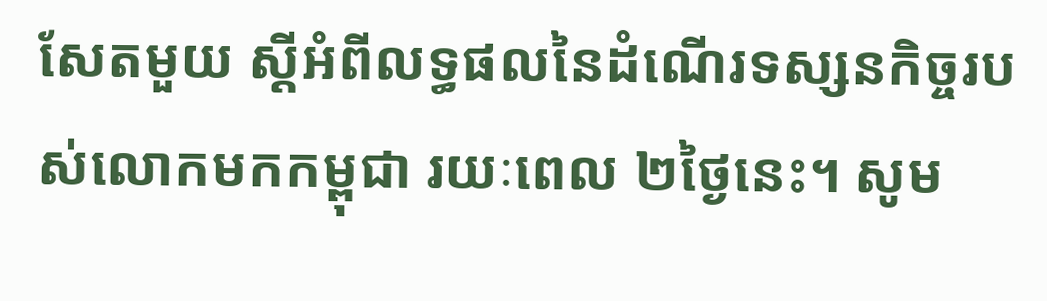សែតមួយ ស្ដីអំពីលទ្ធផលនៃដំណើរទស្សនកិច្ចរបស់លោកមកកម្ពុជា រយៈពេល ២ថ្ងៃនេះ។ សូម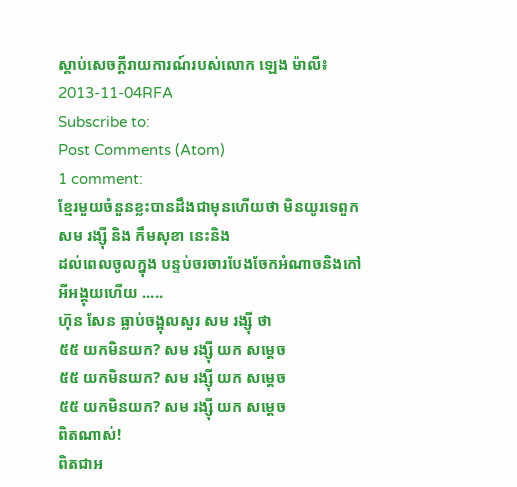ស្ដាប់សេចក្ដីរាយការណ៍របស់លោក ឡេង ម៉ាលី៖ 2013-11-04RFA
Subscribe to:
Post Comments (Atom)
1 comment:
ខ្មែរមួយចំនួនខ្លះបានដឹងជាមុនហើយថា មិនយូរទេពួក
សម រង្ស៊ី និង កឹមសុខា នេះនិង
ដល់ពេលចូលក្នុង បន្ទប់ចរចារបែងចែកអំណាចនិងកៅអីអង្គុយហើយ .....
ហ៊ុន សែន ធ្លាប់ចង្អុលសួរ សម រង្ស៊ី ថា
៥៥ យកមិនយក? សម រង្ស៊ី យក សម្តេច
៥៥ យកមិនយក? សម រង្ស៊ី យក សម្តេច
៥៥ យកមិនយក? សម រង្ស៊ី យក សម្តេច
ពិតណាស់!
ពិតជាអ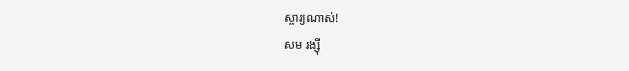ស្ចារ្យណាស់!
សម រង្ស៊ី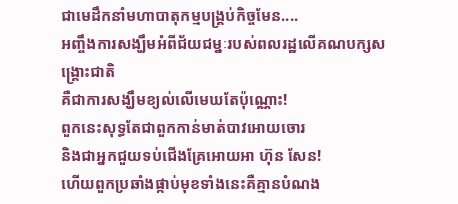ជាមេដឹកនាំមហាបាតុកម្មបង្គ្រប់កិច្ចមែន....
អញ្ចឹងការសង្ឃឹមអំពីជ័យជម្នៈរបស់ពលរដ្ឋលើគណបក្សសង្គ្រោះជាតិ
គឺជាការសង្ឃឹមខ្យល់លើមេឃតែប៉ុណ្ណោះ!
ពួកនេះសុទ្ធតែជាពួកកាន់មាត់បាវអោយចោរ
និងជាអ្នកជួយទប់ជើងគ្រែអោយអា ហ៊ុន សែន!
ហើយពួកប្រឆាំងផ្កាប់មុខទាំងនេះគឺគ្មានបំណង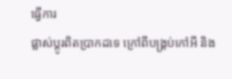ធ្វើការ
ផ្លាស់ប្តូរពិតប្រាកដទេ ក្រៅពីបង្គ្រប់កៅអី និង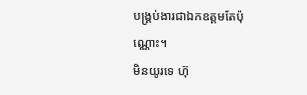បង្គ្រប់ងារជាឯកឧត្ដមតែប៉ុណ្ណោះ។
មិនយូរទេ ហ៊ុ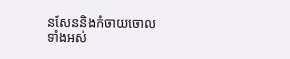នសែននិងកំចាយចោលទាំងអស់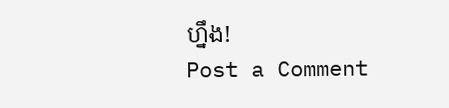ហ្នឹង!
Post a Comment